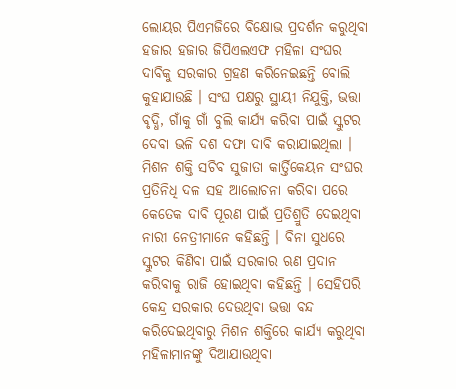ଲୋୟର ପିଏମଜିରେ ବିକ୍ଷୋଭ ପ୍ରଦର୍ଶନ କରୁଥିବା ହଜାର ହଜାର ଜିପିଏଲଏଫ ମହିଳା ସଂଘର ଦାବିକୁ ସରକାର ଗ୍ରହଣ କରିନେଇଛନ୍ତି ବୋଲି କୁହାଯାଉଛି । ସଂଘ ପକ୍ଷରୁ ସ୍ଥାୟୀ ନିଯୁକ୍ତି, ଭତ୍ତା ବୃଦ୍ଧି, ଗାଁକୁ ଗାଁ ବୁଲି କାର୍ଯ୍ୟ କରିବା ପାଇଁ ସ୍କୁଟର ଦେବା ଭଳି ଦଶ ଦଫା ଦାବି କରାଯାଇଥିଲା । ମିଶନ ଶକ୍ତି ସଚିବ ସୁଜାତା କାର୍ତ୍ତିକେୟନ ସଂଘର ପ୍ରତିନିଧି ଦଳ ସହ ଆଲୋଚନା କରିବା ପରେ କେତେକ ଦାବି ପୂରଣ ପାଇଁ ପ୍ରତିଶ୍ରୁତି ଦେଇଥିବା ନାରୀ ନେତ୍ରୀମାନେ କହିଛନ୍ତି । ବିନା ସୁଧରେ ସ୍କୁଟର କିଣିବା ପାଇଁ ସରକାର ଋଣ ପ୍ରଦାନ କରିବାକୁ ରାଜି ହୋଇଥିବା କହିଛନ୍ତି । ସେହିପରି କେନ୍ଦ୍ର ସରକାର ଦେଉଥିବା ଭତ୍ତା ବନ୍ଦ କରିଦେଇଥିବାରୁ ମିଶନ ଶକ୍ତିରେ କାର୍ଯ୍ୟ କରୁଥିବା ମହିଳାମାନଙ୍କୁ ଦିଆଯାଉଥିବା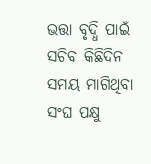ଭତ୍ତା ବୃଦ୍ଧି ପାଇଁ ସଚିବ କିଛିଦିନ ସମୟ ମାଗିଥିବା ସଂଘ ପକ୍ଷୁ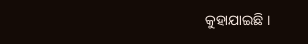କୁହାଯାଇଛି ।